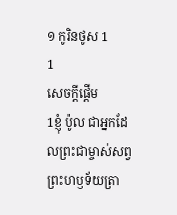១ កូរិនថូស 1
1
សេចក្ដីផ្ដើម
1ខ្ញុំ ប៉ូល ជាអ្នកដែលព្រះជាម្ចាស់សព្វព្រះហឫទ័យត្រា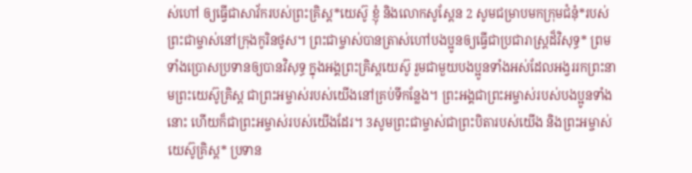ស់ហៅ ឲ្យធ្វើជាសាវ័ករបស់ព្រះគ្រិស្ត*យេស៊ូ ខ្ញុំ និងលោកសូស្ដែន 2 សូមជម្រាបមកក្រុមជំនុំ*របស់ព្រះជាម្ចាស់នៅក្រុងកូរិនថូស។ ព្រះជាម្ចាស់បានត្រាស់ហៅបងប្អូនឲ្យធ្វើជាប្រជារាស្ដ្រដ៏វិសុទ្ធ* ព្រមទាំងប្រោសប្រទានឲ្យបានវិសុទ្ធ ក្នុងអង្គព្រះគ្រិស្តយេស៊ូ រួមជាមួយបងប្អូនទាំងអស់ដែលអង្វររកព្រះនាមព្រះយេស៊ូគ្រិស្ត ជាព្រះអម្ចាស់របស់យើងនៅគ្រប់ទីកន្លែង។ ព្រះអង្គជាព្រះអម្ចាស់របស់បងប្អូនទាំងនោះ ហើយក៏ជាព្រះអម្ចាស់របស់យើងដែរ។ 3សូមព្រះជាម្ចាស់ជាព្រះបិតារបស់យើង និងព្រះអម្ចាស់យេស៊ូគ្រិស្ត* ប្រទាន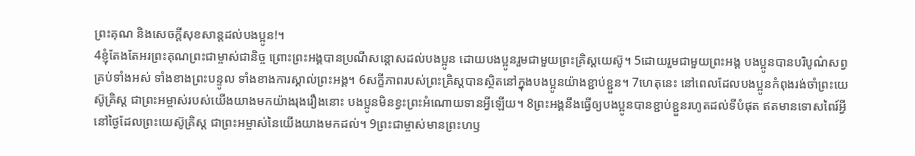ព្រះគុណ និងសេចក្ដីសុខសាន្តដល់បងប្អូន!។
4ខ្ញុំតែងតែអរព្រះគុណព្រះជាម្ចាស់ជានិច្ច ព្រោះព្រះអង្គបានប្រណីសន្ដោសដល់បងប្អូន ដោយបងប្អូនរួមជាមួយព្រះគ្រិស្តយេស៊ូ។ 5ដោយរួមជាមួយព្រះអង្គ បងប្អូនបានបរិបូណ៌សព្វគ្រប់ទាំងអស់ ទាំងខាងព្រះបន្ទូល ទាំងខាងការស្គាល់ព្រះអង្គ។ 6សក្ខីភាពរបស់ព្រះគ្រិស្តបានស្ថិតនៅក្នុងបងប្អូនយ៉ាងខ្ជាប់ខ្ជួន។ 7ហេតុនេះ នៅពេលដែលបងប្អូនកំពុងរង់ចាំព្រះយេស៊ូគ្រិស្ត ជាព្រះអម្ចាស់របស់យើងយាងមកយ៉ាងរុងរឿងនោះ បងប្អូនមិនខ្វះព្រះអំណោយទានអ្វីឡើយ។ 8ព្រះអង្គនឹងធ្វើឲ្យបងប្អូនបានខ្ជាប់ខ្ជួនរហូតដល់ទីបំផុត ឥតមានទោសពៃរ៍អ្វី នៅថ្ងៃដែលព្រះយេស៊ូគ្រិស្ត ជាព្រះអម្ចាស់នៃយើងយាងមកដល់។ 9ព្រះជាម្ចាស់មានព្រះហឫ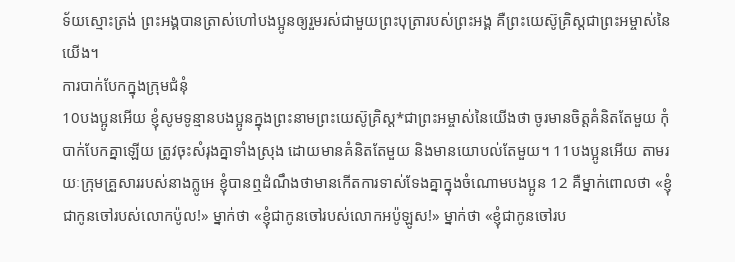ទ័យស្មោះត្រង់ ព្រះអង្គបានត្រាស់ហៅបងប្អូនឲ្យរួមរស់ជាមួយព្រះបុត្រារបស់ព្រះអង្គ គឺព្រះយេស៊ូគ្រិស្តជាព្រះអម្ចាស់នៃយើង។
ការបាក់បែកក្នុងក្រុមជំនុំ
10បងប្អូនអើយ ខ្ញុំសូមទូន្មានបងប្អូនក្នុងព្រះនាមព្រះយេស៊ូគ្រិស្ត*ជាព្រះអម្ចាស់នៃយើងថា ចូរមានចិត្តគំនិតតែមួយ កុំបាក់បែកគ្នាឡើយ ត្រូវចុះសំរុងគ្នាទាំងស្រុង ដោយមានគំនិតតែមួយ និងមានយោបល់តែមួយ។ 11បងប្អូនអើយ តាមរយៈក្រុមគ្រួសាររបស់នាងក្លូអេ ខ្ញុំបានឮដំណឹងថាមានកើតការទាស់ទែងគ្នាក្នុងចំណោមបងប្អូន 12 គឺម្នាក់ពោលថា «ខ្ញុំជាកូនចៅរបស់លោកប៉ូល!» ម្នាក់ថា «ខ្ញុំជាកូនចៅរបស់លោកអប៉ូឡូស!» ម្នាក់ថា «ខ្ញុំជាកូនចៅរប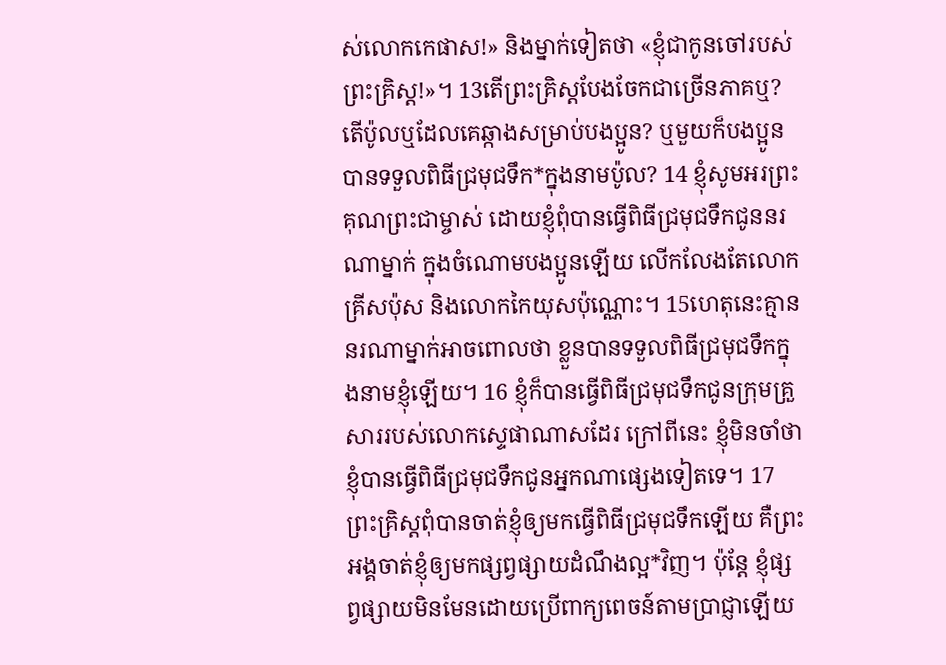ស់លោកកេផាស!» និងម្នាក់ទៀតថា «ខ្ញុំជាកូនចៅរបស់ព្រះគ្រិស្ត!»។ 13តើព្រះគ្រិស្តបែងចែកជាច្រើនភាគឬ? តើប៉ូលឬដែលគេឆ្កាងសម្រាប់បងប្អូន? ឬមួយក៏បងប្អូនបានទទួលពិធីជ្រមុជទឹក*ក្នុងនាមប៉ូល? 14 ខ្ញុំសូមអរព្រះគុណព្រះជាម្ចាស់ ដោយខ្ញុំពុំបានធ្វើពិធីជ្រមុជទឹកជូននរណាម្នាក់ ក្នុងចំណោមបងប្អូនឡើយ លើកលែងតែលោកគ្រីសប៉ុស និងលោកកៃយុសប៉ុណ្ណោះ។ 15ហេតុនេះគ្មាននរណាម្នាក់អាចពោលថា ខ្លួនបានទទួលពិធីជ្រមុជទឹកក្នុងនាមខ្ញុំឡើយ។ 16 ខ្ញុំក៏បានធ្វើពិធីជ្រមុជទឹកជូនក្រុមគ្រួសាររបស់លោកស្ទេផាណាសដែរ ក្រៅពីនេះ ខ្ញុំមិនចាំថា ខ្ញុំបានធ្វើពិធីជ្រមុជទឹកជូនអ្នកណាផ្សេងទៀតទេ។ 17ព្រះគ្រិស្តពុំបានចាត់ខ្ញុំឲ្យមកធ្វើពិធីជ្រមុជទឹកឡើយ គឺព្រះអង្គចាត់ខ្ញុំឲ្យមកផ្សព្វផ្សាយដំណឹងល្អ*វិញ។ ប៉ុន្តែ ខ្ញុំផ្សព្វផ្សាយមិនមែនដោយប្រើពាក្យពេចន៍តាមប្រាជ្ញាឡើយ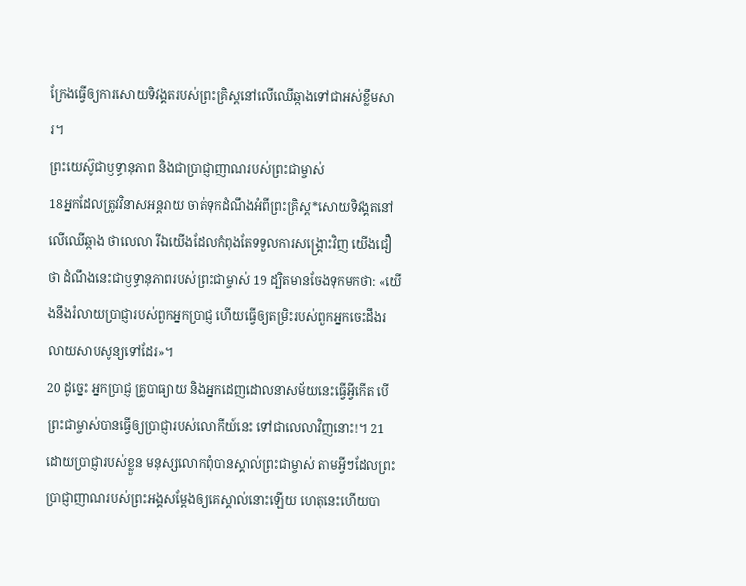ក្រែងធ្វើឲ្យការសោយទិវង្គតរបស់ព្រះគ្រិស្តនៅលើឈើឆ្កាងទៅជាអស់ខ្លឹមសារ។
ព្រះយេស៊ូជាឫទ្ធានុភាព និងជាប្រាជ្ញាញាណរបស់ព្រះជាម្ចាស់
18អ្នកដែលត្រូវវិនាសអន្តរាយ ចាត់ទុកដំណឹងអំពីព្រះគ្រិស្ត*សោយទិវង្គតនៅលើឈើឆ្កាង ថាលេលា រីឯយើងដែលកំពុងតែទទួលការសង្គ្រោះវិញ យើងជឿថា ដំណឹងនេះជាឫទ្ធានុភាពរបស់ព្រះជាម្ចាស់ 19 ដ្បិតមានចែងទុកមកថា: «យើងនឹងរំលាយប្រាជ្ញារបស់ពួកអ្នកប្រាជ្ញ ហើយធ្វើឲ្យតម្រិះរបស់ពួកអ្នកចេះដឹងរលាយសាបសូន្យទៅដែរ»។
20 ដូច្នេះ អ្នកប្រាជ្ញ គ្រូបាធ្យាយ និងអ្នកដេញដោលនាសម័យនេះធ្វើអ្វីកើត បើព្រះជាម្ចាស់បានធ្វើឲ្យប្រាជ្ញារបស់លោកីយ៍នេះ ទៅជាលេលាវិញនោះ!។ 21ដោយប្រាជ្ញារបស់ខ្លួន មនុស្សលោកពុំបានស្គាល់ព្រះជាម្ចាស់ តាមអ្វីៗដែលព្រះប្រាជ្ញាញាណរបស់ព្រះអង្គសម្តែងឲ្យគេស្គាល់នោះឡើយ ហេតុនេះហើយបា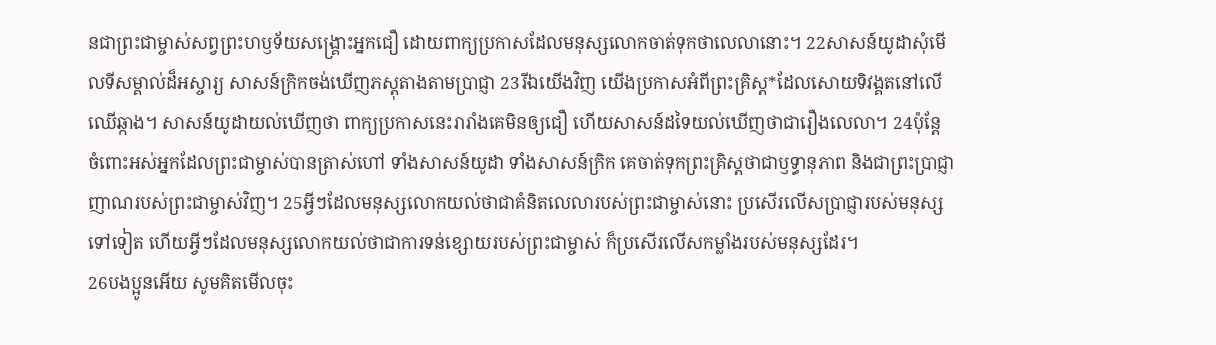នជាព្រះជាម្ចាស់សព្វព្រះហឫទ័យសង្គ្រោះអ្នកជឿ ដោយពាក្យប្រកាសដែលមនុស្សលោកចាត់ទុកថាលេលានោះ។ 22សាសន៍យូដាសុំមើលទីសម្គាល់ដ៏អស្ចារ្យ សាសន៍ក្រិកចង់ឃើញភស្ដុតាងតាមប្រាជ្ញា 23រីឯយើងវិញ យើងប្រកាសអំពីព្រះគ្រិស្ត*ដែលសោយទិវង្គតនៅលើឈើឆ្កាង។ សាសន៍យូដាយល់ឃើញថា ពាក្យប្រកាសនេះរារាំងគេមិនឲ្យជឿ ហើយសាសន៍ដទៃយល់ឃើញថាជារឿងលេលា។ 24ប៉ុន្តែ ចំពោះអស់អ្នកដែលព្រះជាម្ចាស់បានត្រាស់ហៅ ទាំងសាសន៍យូដា ទាំងសាសន៍ក្រិក គេចាត់ទុកព្រះគ្រិស្តថាជាឫទ្ធានុភាព និងជាព្រះប្រាជ្ញាញាណរបស់ព្រះជាម្ចាស់វិញ។ 25អ្វីៗដែលមនុស្សលោកយល់ថាជាគំនិតលេលារបស់ព្រះជាម្ចាស់នោះ ប្រសើរលើសប្រាជ្ញារបស់មនុស្សទៅទៀត ហើយអ្វីៗដែលមនុស្សលោកយល់ថាជាការទន់ខ្សោយរបស់ព្រះជាម្ចាស់ ក៏ប្រសើរលើសកម្លាំងរបស់មនុស្សដែរ។
26បងប្អូនអើយ សូមគិតមើលចុះ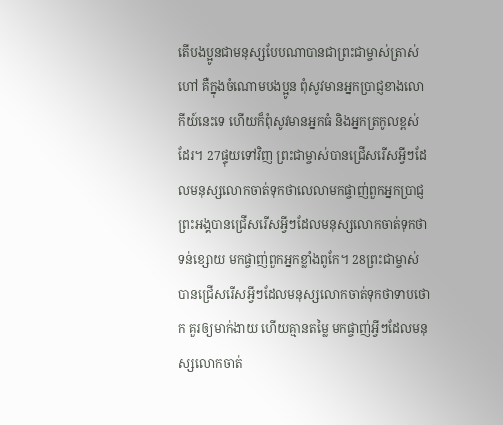តើបងប្អូនជាមនុស្សបែបណាបានជាព្រះជាម្ចាស់ត្រាស់ហៅ គឺក្នុងចំណោមបងប្អូន ពុំសូវមានអ្នកប្រាជ្ញខាងលោកីយ៍នេះទេ ហើយក៏ពុំសូវមានអ្នកធំ និងអ្នកត្រកូលខ្ពស់ដែរ។ 27ផ្ទុយទៅវិញ ព្រះជាម្ចាស់បានជ្រើសរើសអ្វីៗដែលមនុស្សលោកចាត់ទុកថាលេលាមកផ្ចាញ់ពួកអ្នកប្រាជ្ញ ព្រះអង្គបានជ្រើសរើសអ្វីៗដែលមនុស្សលោកចាត់ទុកថាទន់ខ្សោយ មកផ្ចាញ់ពួកអ្នកខ្លាំងពូកែ។ 28ព្រះជាម្ចាស់បានជ្រើសរើសអ្វីៗដែលមនុស្សលោកចាត់ទុកថាទាបថោក គួរឲ្យមាក់ងាយ ហើយគ្មានតម្លៃ មកផ្ចាញ់អ្វីៗដែលមនុស្សលោកចាត់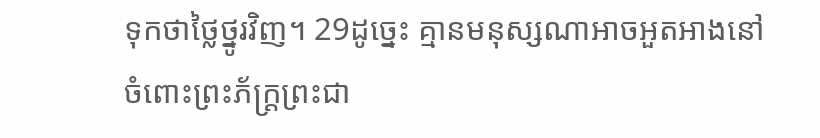ទុកថាថ្លៃថ្នូរវិញ។ 29ដូច្នេះ គ្មានមនុស្សណាអាចអួតអាងនៅចំពោះព្រះភ័ក្ត្រព្រះជា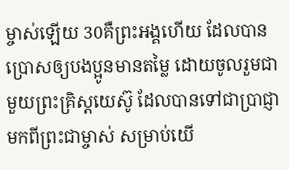ម្ចាស់ឡើយ 30គឺព្រះអង្គហើយ ដែលបានប្រោសឲ្យបងប្អូនមានតម្លៃ ដោយចូលរួមជាមួយព្រះគ្រិស្តយេស៊ូ ដែលបានទៅជាប្រាជ្ញាមកពីព្រះជាម្ចាស់ សម្រាប់យើ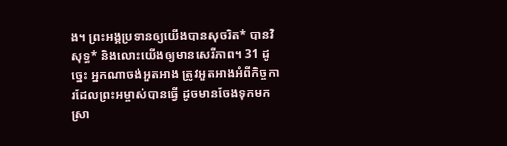ង។ ព្រះអង្គប្រទានឲ្យយើងបានសុចរិត* បានវិសុទ្ធ* និងលោះយើងឲ្យមានសេរីភាព។ 31 ដូច្នេះ អ្នកណាចង់អួតអាង ត្រូវអួតអាងអំពីកិច្ចការដែលព្រះអម្ចាស់បានធ្វើ ដូចមានចែងទុកមកស្រា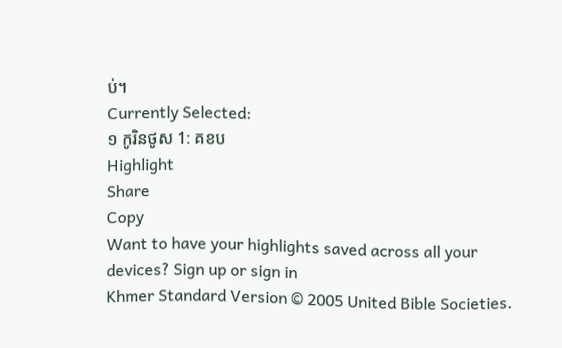ប់។
Currently Selected:
១ កូរិនថូស 1: គខប
Highlight
Share
Copy
Want to have your highlights saved across all your devices? Sign up or sign in
Khmer Standard Version © 2005 United Bible Societies.